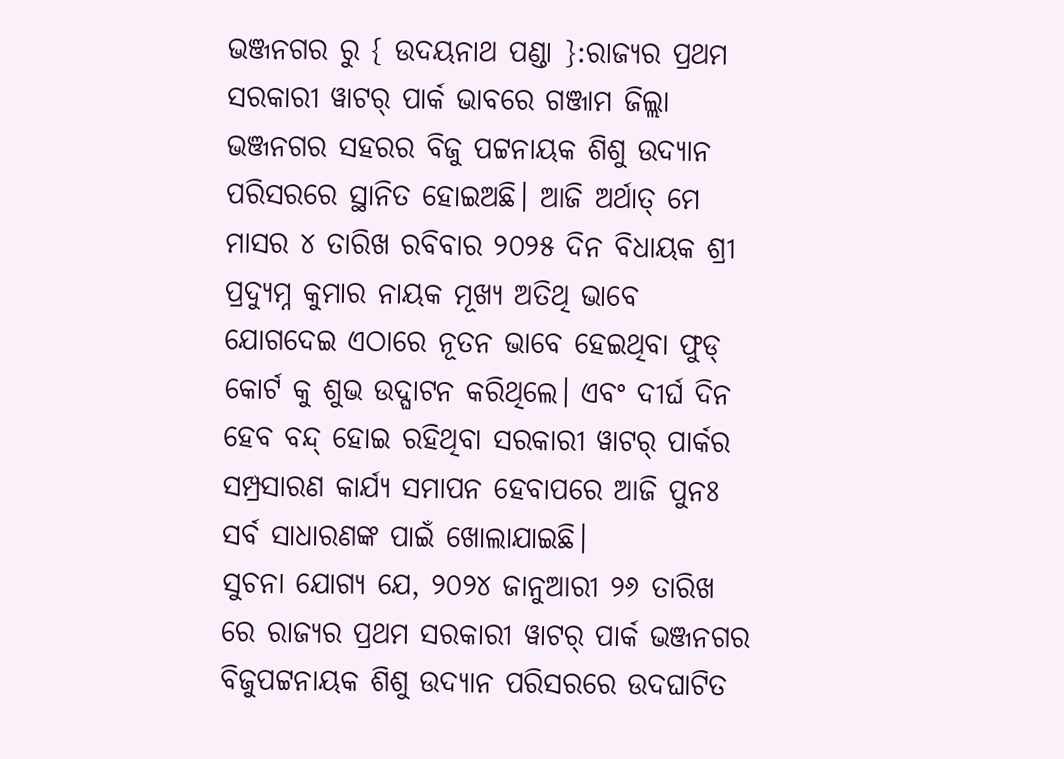ଭଞ୍ଜନଗର ରୁ { ଉଦୟନାଥ ପଣ୍ଡା }:ରାଜ୍ୟର ପ୍ରଥମ ସରକାରୀ ୱାଟର୍ ପାର୍କ ଭାବରେ ଗଞ୍ଜାମ ଜିଲ୍ଲା ଭଞ୍ଜନଗର ସହରର ବିଜୁ ପଟ୍ଟନାୟକ ଶିଶୁ ଉଦ୍ୟାନ ପରିସରରେ ସ୍ଥାନିତ ହୋଇଅଛି। ଆଜି ଅର୍ଥାତ୍ ମେ ମାସର ୪ ତାରିଖ ରବିବାର ୨୦୨୫ ଦିନ ବିଧାୟକ ଶ୍ରୀ ପ୍ରଦ୍ୟୁମ୍ନ କୁମାର ନାୟକ ମୂଖ୍ୟ ଅତିଥି ଭାବେ ଯୋଗଦେଇ ଏଠାରେ ନୂତନ ଭାବେ ହେଇଥିବା ଫୁଡ୍ କୋର୍ଟ କୁ ଶୁଭ ଉଦ୍ଘାଟନ କରିଥିଲେ। ଏବଂ ଦୀର୍ଘ ଦିନ ହେବ ବନ୍ଦ୍ ହୋଇ ରହିଥିବା ସରକାରୀ ୱାଟର୍ ପାର୍କର ସମ୍ପ୍ରସାରଣ କାର୍ଯ୍ୟ ସମାପନ ହେବାପରେ ଆଜି ପୁନଃ ସର୍ବ ସାଧାରଣଙ୍କ ପାଇଁ ଖୋଲାଯାଇଛି।
ସୁଚନା ଯୋଗ୍ୟ ଯେ, ୨୦୨୪ ଜାନୁଆରୀ ୨୬ ତାରିଖ ରେ ରାଜ୍ୟର ପ୍ରଥମ ସରକାରୀ ୱାଟର୍ ପାର୍କ ଭଞ୍ଜନଗର ବିଜୁପଟ୍ଟନାୟକ ଶିଶୁ ଉଦ୍ୟାନ ପରିସରରେ ଉଦଘାଟିତ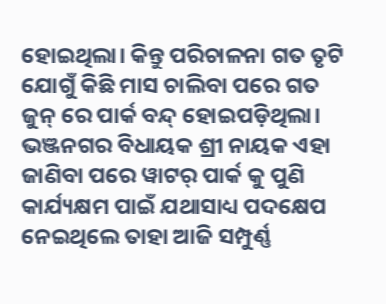ହୋଇଥିଲା। କିନ୍ତୁ ପରିଚାଳନା ଗତ ତୃଟି ଯୋଗୁଁ କିଛି ମାସ ଚାଲିବା ପରେ ଗତ ଜୁନ୍ ରେ ପାର୍କ ବନ୍ଦ୍ ହୋଇପଡ଼ିଥିଲା। ଭଞ୍ଜନଗର ବିଧାୟକ ଶ୍ରୀ ନାୟକ ଏହା ଜାଣିବା ପରେ ୱାଟର୍ ପାର୍କ କୁ ପୁଣି କାର୍ଯ୍ୟକ୍ଷମ ପାଇଁ ଯଥାସାଧ୍ୟ ପଦକ୍ଷେପ ନେଇଥିଲେ ତାହା ଆଜି ସମ୍ପୁର୍ଣ୍ଣ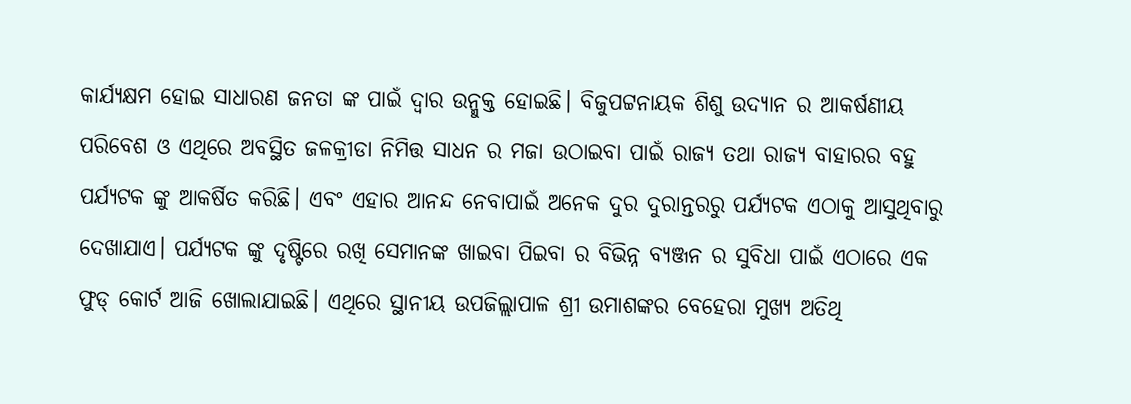କାର୍ଯ୍ୟକ୍ଷମ ହୋଇ ସାଧାରଣ ଜନତା ଙ୍କ ପାଇଁ ଦ୍ଵାର ଉନ୍ମୁକ୍ତ ହୋଇଛି। ବିଜୁପଟ୍ଟନାୟକ ଶିଶୁ ଉଦ୍ୟାନ ର ଆକର୍ଷଣୀୟ ପରିବେଶ ଓ ଏଥିରେ ଅବସ୍ଥିତ ଜଳକ୍ରୀଡା ନିମିତ୍ତ ସାଧନ ର ମଜା ଉଠାଇବା ପାଇଁ ରାଜ୍ୟ ତଥା ରାଜ୍ୟ ବାହାରର ବହୁ ପର୍ଯ୍ୟଟକ ଙ୍କୁ ଆକର୍ଷିତ କରିଛି। ଏବଂ ଏହାର ଆନନ୍ଦ ନେବାପାଇଁ ଅନେକ ଦୁର ଦୁରାନ୍ତରରୁ ପର୍ଯ୍ୟଟକ ଏଠାକୁ ଆସୁଥିବାରୁ ଦେଖାଯାଏ। ପର୍ଯ୍ୟଟକ ଙ୍କୁ ଦୃଷ୍ଟିରେ ରଖି ସେମାନଙ୍କ ଖାଇବା ପିଇବା ର ବିଭିନ୍ନ ବ୍ୟଞ୍ଜନ ର ସୁବିଧା ପାଇଁ ଏଠାରେ ଏକ ଫୁଡ୍ କୋର୍ଟ ଆଜି ଖୋଲାଯାଇଛି। ଏଥିରେ ସ୍ଥାନୀୟ ଉପଜିଲ୍ଲାପାଳ ଶ୍ରୀ ଉମାଶଙ୍କର ବେହେରା ମୁଖ୍ୟ ଅତିଥି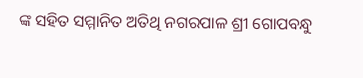ଙ୍କ ସହିତ ସମ୍ମାନିତ ଅତିଥି ନଗରପାଳ ଶ୍ରୀ ଗୋପବନ୍ଧୁ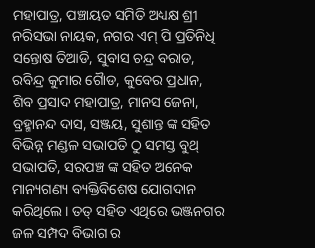ମହାପାତ୍ର, ପଞ୍ଚାୟତ ସମିତି ଅଧ୍ୟକ୍ଷ ଶ୍ରୀ ନରିସଭା ନାୟକ, ନଗର ଏମ୍ ପି ପ୍ରତିନିଧି ସନ୍ତୋଷ ତିଆଡି, ସୁବାସ ଚନ୍ଦ୍ର ବରାଡ, ରବିନ୍ଦ୍ର କୁମାର ଗୈାଡ, କୁବେର ପ୍ରଧାନ, ଶିବ ପ୍ରସାଦ ମହାପାତ୍ର, ମାନସ ଜେନା, ବ୍ରହ୍ମାନନ୍ଦ ଦାସ, ସଞ୍ଜୟ, ସୁଶାନ୍ତ ଙ୍କ ସହିତ ବିଭିନ୍ନ ମଣ୍ଡଳ ସଭାପତି ଠୁ ସମସ୍ତ ବୁଥ୍ ସଭାପତି, ସରପଞ୍ଚ ଙ୍କ ସହିତ ଅନେକ ମାନ୍ୟଗଣ୍ୟ ବ୍ୟକ୍ତିବିଶେଷ ଯୋଗଦାନ କରିଥିଲେ। ତତ୍ ସହିତ ଏଥିରେ ଭଞ୍ଜନଗର ଜଳ ସମ୍ପଦ ବିଭାଗ ର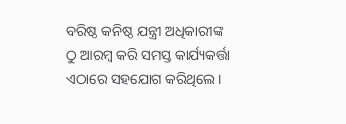ବରିଷ୍ଠ କନିଷ୍ଠ ଯନ୍ତ୍ରୀ ଅଧିକାରୀଙ୍କ ଠୁ ଆରମ୍ବ କରି ସମସ୍ତ କାର୍ଯ୍ୟକର୍ତ୍ତା ଏଠାରେ ସହଯୋଗ କରିଥିଲେ।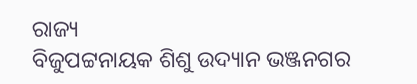ରାଜ୍ୟ
ବିଜୁପଟ୍ଟନାୟକ ଶିଶୁ ଉଦ୍ୟାନ ଭଞ୍ଜନଗର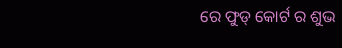ରେ ଫୁଡ୍ କୋର୍ଟ ର ଶୁଭ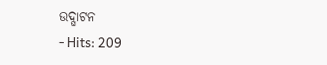ଉଦ୍ଘାଟନ
- Hits: 209